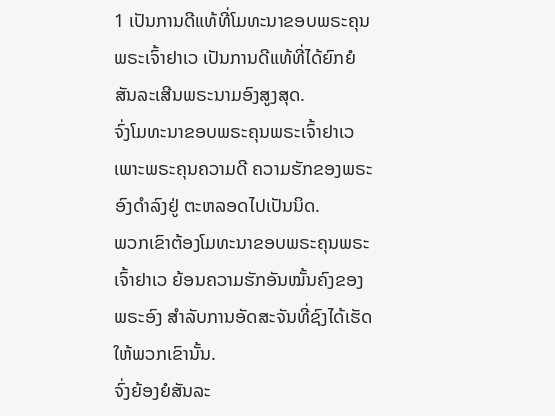1 ເປັນການດີແທ້ທີ່ໂມທະນາຂອບພຣະຄຸນພຣະເຈົ້າຢາເວ ເປັນການດີແທ້ທີ່ໄດ້ຍົກຍໍສັນລະເສີນພຣະນາມອົງສູງສຸດ.
ຈົ່ງໂມທະນາຂອບພຣະຄຸນພຣະເຈົ້າຢາເວ ເພາະພຣະຄຸນຄວາມດີ ຄວາມຮັກຂອງພຣະອົງດຳລົງຢູ່ ຕະຫລອດໄປເປັນນິດ.
ພວກເຂົາຕ້ອງໂມທະນາຂອບພຣະຄຸນພຣະເຈົ້າຢາເວ ຍ້ອນຄວາມຮັກອັນໝັ້ນຄົງຂອງພຣະອົງ ສຳລັບການອັດສະຈັນທີ່ຊົງໄດ້ເຮັດໃຫ້ພວກເຂົານັ້ນ.
ຈົ່ງຍ້ອງຍໍສັນລະ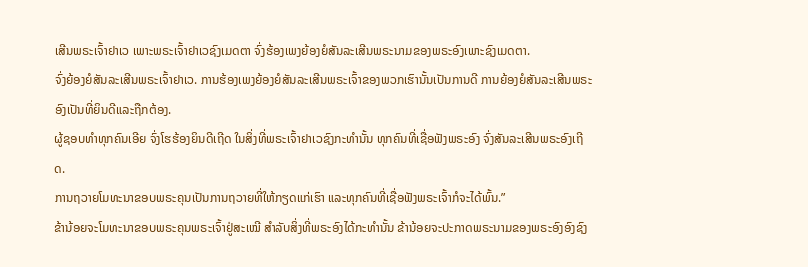ເສີນພຣະເຈົ້າຢາເວ ເພາະພຣະເຈົ້າຢາເວຊົງເມດຕາ ຈົ່ງຮ້ອງເພງຍ້ອງຍໍສັນລະເສີນພຣະນາມຂອງພຣະອົງເພາະຊົງເມດຕາ.
ຈົ່ງຍ້ອງຍໍສັນລະເສີນພຣະເຈົ້າຢາເວ. ການຮ້ອງເພງຍ້ອງຍໍສັນລະເສີນພຣະເຈົ້າຂອງພວກເຮົານັ້ນເປັນການດີ ການຍ້ອງຍໍສັນລະເສີນພຣະອົງເປັນທີ່ຍິນດີແລະຖືກຕ້ອງ.
ຜູ້ຊອບທຳທຸກຄົນເອີຍ ຈົ່ງໂຮຮ້ອງຍິນດີເຖີດ ໃນສິ່ງທີ່ພຣະເຈົ້າຢາເວຊົງກະທຳນັ້ນ ທຸກຄົນທີ່ເຊື່ອຟັງພຣະອົງ ຈົ່ງສັນລະເສີນພຣະອົງເຖີດ.
ການຖວາຍໂມທະນາຂອບພຣະຄຸນເປັນການຖວາຍທີ່ໃຫ້ກຽດແກ່ເຮົາ ແລະທຸກຄົນທີ່ເຊື່ອຟັງພຣະເຈົ້າກໍຈະໄດ້ພົ້ນ.”
ຂ້ານ້ອຍຈະໂມທະນາຂອບພຣະຄຸນພຣະເຈົ້າຢູ່ສະເໝີ ສຳລັບສິ່ງທີ່ພຣະອົງໄດ້ກະທຳນັ້ນ ຂ້ານ້ອຍຈະປະກາດພຣະນາມຂອງພຣະອົງອົງຊົງ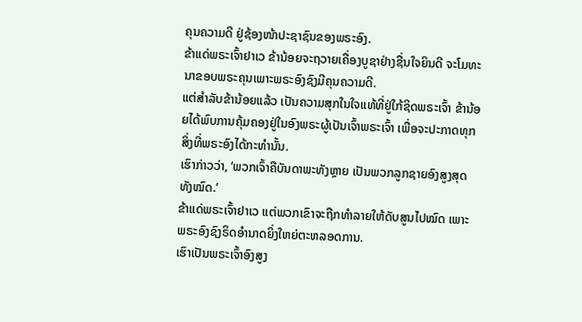ຄຸນຄວາມດີ ຢູ່ຊ້ອງໜ້າປະຊາຊົນຂອງພຣະອົງ.
ຂ້າແດ່ພຣະເຈົ້າຢາເວ ຂ້ານ້ອຍຈະຖວາຍເຄື່ອງບູຊາຢ່າງຊື່ນໃຈຍິນດີ ຈະໂມທະນາຂອບພຣະຄຸນເພາະພຣະອົງຊົງມີຄຸນຄວາມດີ.
ແຕ່ສຳລັບຂ້ານ້ອຍແລ້ວ ເປັນຄວາມສຸກໃນໃຈແທ້ທີ່ຢູ່ໃກ້ຊິດພຣະເຈົ້າ ຂ້ານ້ອຍໄດ້ພົບການຄຸ້ມຄອງຢູ່ໃນອົງພຣະຜູ້ເປັນເຈົ້າພຣະເຈົ້າ ເພື່ອຈະປະກາດທຸກສິ່ງທີ່ພຣະອົງໄດ້ກະທຳນັ້ນ.
ເຮົາກ່າວວ່າ, ‘ພວກເຈົ້າຄືບັນດາພະທັງຫຼາຍ ເປັນພວກລູກຊາຍອົງສູງສຸດທັງໝົດ.’
ຂ້າແດ່ພຣະເຈົ້າຢາເວ ແຕ່ພວກເຂົາຈະຖືກທຳລາຍໃຫ້ດັບສູນໄປໝົດ ເພາະພຣະອົງຊົງຣິດອຳນາດຍິ່ງໃຫຍ່ຕະຫລອດການ.
ເຮົາເປັນພຣະເຈົ້າອົງສູງ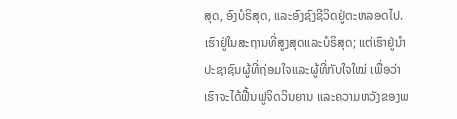ສຸດ, ອົງບໍຣິສຸດ, ແລະອົງຊົງຊີວິດຢູ່ຕະຫລອດໄປ. ເຮົາຢູ່ໃນສະຖານທີ່ສູງສຸດແລະບໍຣິສຸດ; ແຕ່ເຮົາຢູ່ນຳປະຊາຊົນຜູ້ທີ່ຖ່ອມໃຈແລະຜູ້ທີ່ກັບໃຈໃໝ່ ເພື່ອວ່າເຮົາຈະໄດ້ຟື້ນຟູຈິດວິນຍານ ແລະຄວາມຫວັງຂອງພ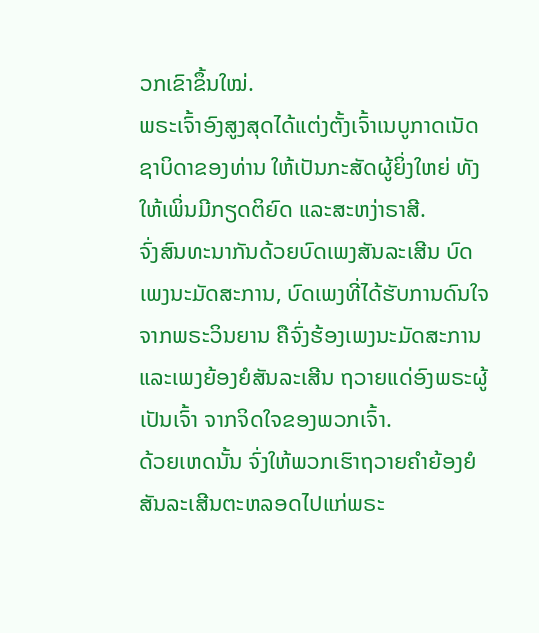ວກເຂົາຂຶ້ນໃໝ່.
ພຣະເຈົ້າອົງສູງສຸດໄດ້ແຕ່ງຕັ້ງເຈົ້າເນບູກາດເນັດຊາບິດາຂອງທ່ານ ໃຫ້ເປັນກະສັດຜູ້ຍິ່ງໃຫຍ່ ທັງໃຫ້ເພິ່ນມີກຽດຕິຍົດ ແລະສະຫງ່າຣາສີ.
ຈົ່ງສົນທະນາກັນດ້ວຍບົດເພງສັນລະເສີນ ບົດເພງນະມັດສະການ, ບົດເພງທີ່ໄດ້ຮັບການດົນໃຈຈາກພຣະວິນຍານ ຄືຈົ່ງຮ້ອງເພງນະມັດສະການ ແລະເພງຍ້ອງຍໍສັນລະເສີນ ຖວາຍແດ່ອົງພຣະຜູ້ເປັນເຈົ້າ ຈາກຈິດໃຈຂອງພວກເຈົ້າ.
ດ້ວຍເຫດນັ້ນ ຈົ່ງໃຫ້ພວກເຮົາຖວາຍຄຳຍ້ອງຍໍສັນລະເສີນຕະຫລອດໄປແກ່ພຣະ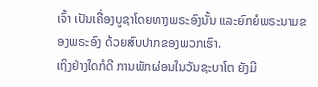ເຈົ້າ ເປັນເຄື່ອງບູຊາໂດຍທາງພຣະອົງນັ້ນ ແລະຍົກຍໍພຣະນາມຂອງພຣະອົງ ດ້ວຍສົບປາກຂອງພວກເຮົາ.
ເຖິງຢ່າງໃດກໍດີ ການພັກຜ່ອນໃນວັນຊະບາໂຕ ຍັງມີ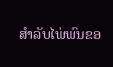ສຳລັບໄພ່ພົນຂອ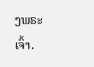ງພຣະເຈົ້າ.